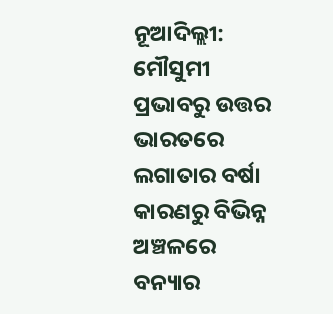ନୂଆଦିଲ୍ଲୀ: ମୌସୁମୀ ପ୍ରଭାବରୁ ଉତ୍ତର ଭାରତରେ ଲଗାତାର ବର୍ଷା କାରଣରୁ ବିଭିନ୍ନ ଅଞ୍ଚଳରେ ବନ୍ୟାର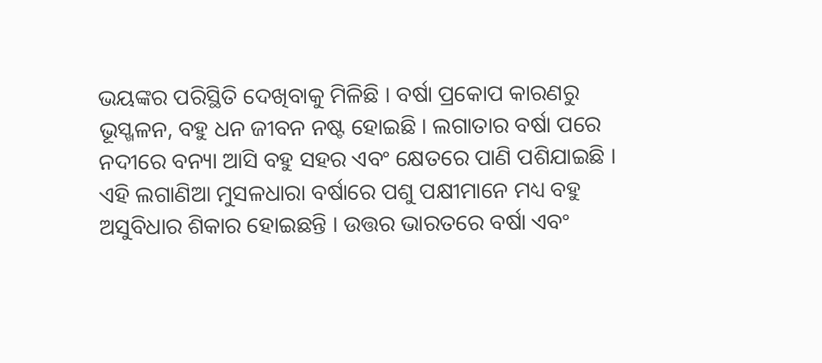ଭୟଙ୍କର ପରିସ୍ଥିତି ଦେଖିବାକୁ ମିଳିଛି । ବର୍ଷା ପ୍ରକୋପ କାରଣରୁ ଭୂସ୍ଖଳନ, ବହୁ ଧନ ଜୀବନ ନଷ୍ଟ ହୋଇଛି । ଲଗାତାର ବର୍ଷା ପରେ ନଦୀରେ ବନ୍ୟା ଆସି ବହୁ ସହର ଏବଂ କ୍ଷେତରେ ପାଣି ପଶିଯାଇଛି । ଏହି ଲଗାଣିଆ ମୁସଳଧାରା ବର୍ଷାରେ ପଶୁ ପକ୍ଷୀମାନେ ମଧ୍ୟ ବହୁ ଅସୁବିଧାର ଶିକାର ହୋଇଛନ୍ତି । ଉତ୍ତର ଭାରତରେ ବର୍ଷା ଏବଂ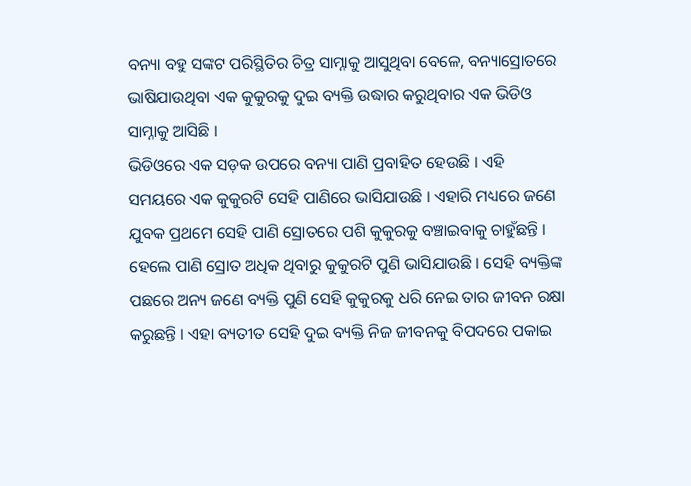ବନ୍ୟା ବହୁ ସଙ୍କଟ ପରିସ୍ଥିତିର ଚିତ୍ର ସାମ୍ନାକୁ ଆସୁଥିବା ବେଳେ, ବନ୍ୟାସ୍ରୋତରେ ଭାଷିଯାଉଥିବା ଏକ କୁକୁରକୁ ଦୁଇ ବ୍ୟକ୍ତି ଉଦ୍ଧାର କରୁଥିବାର ଏକ ଭିଡିଓ ସାମ୍ନାକୁ ଆସିଛି ।
ଭିଡିଓରେ ଏକ ସଡ଼କ ଉପରେ ବନ୍ୟା ପାଣି ପ୍ରବାହିତ ହେଉଛି । ଏହି ସମୟରେ ଏକ କୁକୁରଟି ସେହି ପାଣିରେ ଭାସିଯାଉଛି । ଏହାରି ମଧ୍ୟରେ ଜଣେ ଯୁବକ ପ୍ରଥମେ ସେହି ପାଣି ସ୍ରୋତରେ ପଶି କୁକୁରକୁ ବଞ୍ଚାଇବାକୁ ଚାହୁଁଛନ୍ତି । ହେଲେ ପାଣି ସ୍ରୋତ ଅଧିକ ଥିବାରୁ କୁକୁରଟି ପୁଣି ଭାସିଯାଉଛି । ସେହି ବ୍ୟକ୍ତିଙ୍କ ପଛରେ ଅନ୍ୟ ଜଣେ ବ୍ୟକ୍ତି ପୁଣି ସେହି କୁକୁରକୁ ଧରି ନେଇ ତାର ଜୀବନ ରକ୍ଷା କରୁଛନ୍ତି । ଏହା ବ୍ୟତୀତ ସେହି ଦୁଇ ବ୍ୟକ୍ତି ନିଜ ଜୀବନକୁ ବିପଦରେ ପକାଇ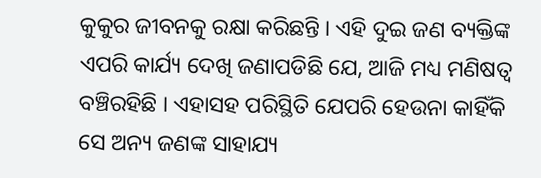କୁକୁର ଜୀବନକୁ ରକ୍ଷା କରିଛନ୍ତି । ଏହି ଦୁଇ ଜଣ ବ୍ୟକ୍ତିଙ୍କ ଏପରି କାର୍ଯ୍ୟ ଦେଖି ଜଣାପଡିଛି ଯେ, ଆଜି ମଧ୍ୟ ମଣିଷତ୍ୱ ବଞ୍ଚିରହିଛି । ଏହାସହ ପରିସ୍ଥିତି ଯେପରି ହେଉନା କାହିଁକି ସେ ଅନ୍ୟ ଜଣଙ୍କ ସାହାଯ୍ୟ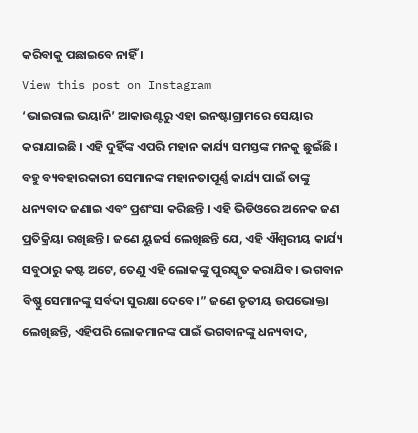କରିବାକୁ ପଛାଇବେ ନାହିଁ ।
View this post on Instagram
‘ଭାଇରାଲ ଭୟାନି’ ଆକାଉଣ୍ଟରୁ ଏହା ଇନଷ୍ଟାଗ୍ରାମରେ ସେୟାର କରାଯାଇଛି । ଏହି ଦୁହିଁଙ୍କ ଏପରି ମହାନ କାର୍ଯ୍ୟ ସମସ୍ତଙ୍କ ମନକୁ ଛୁଇଁଛି । ବହୁ ବ୍ୟବହାରକାରୀ ସେମାନଙ୍କ ମହାନତାପୂର୍ଣ୍ଣ କାର୍ଯ୍ୟ ପାଇଁ ତାଙ୍କୁ ଧନ୍ୟବାଦ ଜଣାଇ ଏବଂ ପ୍ରଶଂସା କରିଛନ୍ତି । ଏହି ଭିଡିଓରେ ଅନେକ ଜଣ ପ୍ରତିକ୍ରିୟା ରଖିଛନ୍ତି । ଜଣେ ୟୁଜର୍ସ ଲେଖିଛନ୍ତି ଯେ, ଏହି ଐଶ୍ୱରୀୟ କାର୍ଯ୍ୟ ସବୁଠାରୁ କଷ୍ଟ ଅଟେ, ତେଣୁ ଏହି ଲୋକଙ୍କୁ ପୁରସ୍କୃତ କରାଯିବ। ଭଗବାନ ବିଷ୍ଣୁ ସେମାନଙ୍କୁ ସର୍ବଦା ସୁରକ୍ଷା ଦେବେ।” ଜଣେ ତୃତୀୟ ଉପଭୋକ୍ତା ଲେଖିଛନ୍ତି, ଏହିପରି ଲୋକମାନଙ୍କ ପାଇଁ ଭଗବାନଙ୍କୁ ଧନ୍ୟବାଦ,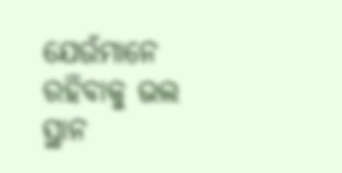ଯେଉଁମାନେ ରହିବାକୁ ଭଲ ସ୍ଥାନ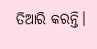ତିଆରି କରନ୍ତି।